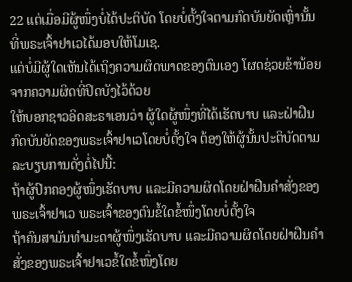22 ແຕ່ເມື່ອມີຜູ້ໜຶ່ງບໍ່ໄດ້ປະຕິບັດ ໂດຍບໍ່ຕັ້ງໃຈຕາມກົດບັນຍັດເຫຼົ່ານັ້ນ ທີ່ພຣະເຈົ້າຢາເວໄດ້ມອບໃຫ້ໂມເຊ.
ແຕ່ບໍ່ມີຜູ້ໃດເຫັນໄດ້ເຖິງຄວາມຜິດພາດຂອງຕົນເອງ ໂຜດຊ່ວຍຂ້ານ້ອຍຈາກຄວາມຜິດທີ່ປິດບັງໄວ້ດ້ວຍ
ໃຫ້ບອກຊາວອິດສະຣາເອນວ່າ ຜູ້ໃດຜູ້ໜຶ່ງທີ່ໄດ້ເຮັດບາບ ແລະຝ່າຝືນກົດບັນຍັດຂອງພຣະເຈົ້າຢາເວໂດຍບໍ່ຕັ້ງໃຈ ຕ້ອງໃຫ້ຜູ້ນັ້ນປະຕິບັດຕາມລະບຽບການດັ່ງຕໍ່ໄປນີ້:
ຖ້າຜູ້ປົກຄອງຜູ້ໜຶ່ງເຮັດບາບ ແລະມີຄວາມຜິດໂດຍຝ່າຝືນຄຳສັ່ງຂອງພຣະເຈົ້າຢາເວ ພຣະເຈົ້າຂອງຕົນຂໍ້ໃດຂໍ້ໜຶ່ງໂດຍບໍ່ຕັ້ງໃຈ
ຖ້າຄົນສາມັນທຳມະດາຜູ້ໜຶ່ງເຮັດບາບ ແລະມີຄວາມຜິດໂດຍຝ່າຝືນຄຳສັ່ງຂອງພຣະເຈົ້າຢາເວຂໍ້ໃດຂໍ້ໜຶ່ງໂດຍ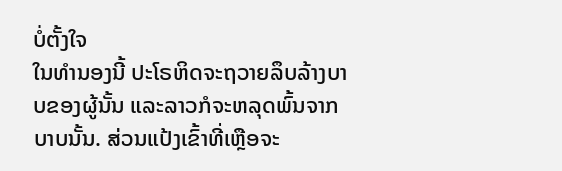ບໍ່ຕັ້ງໃຈ
ໃນທຳນອງນີ້ ປະໂຣຫິດຈະຖວາຍລຶບລ້າງບາບຂອງຜູ້ນັ້ນ ແລະລາວກໍຈະຫລຸດພົ້ນຈາກບາບນັ້ນ. ສ່ວນແປ້ງເຂົ້າທີ່ເຫຼືອຈະ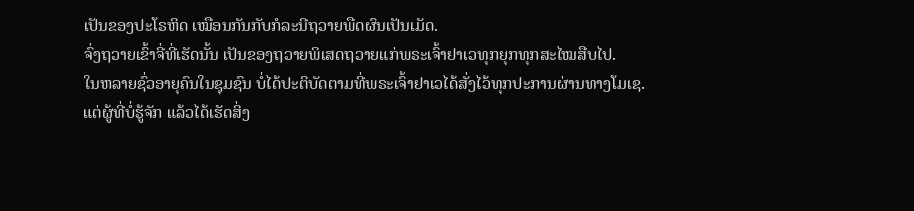ເປັນຂອງປະໂຣຫິດ ເໝືອນກັນກັບກໍລະນີຖວາຍພືດຜົນເປັນເມັດ.
ຈົ່ງຖວາຍເຂົ້າຈີ່ທີ່ເຮັດນັ້ນ ເປັນຂອງຖວາຍພິເສດຖວາຍແກ່ພຣະເຈົ້າຢາເວທຸກຍຸກທຸກສະໄໝສືບໄປ.
ໃນຫລາຍຊົ່ວອາຍຸຄົນໃນຊຸມຊົນ ບໍ່ໄດ້ປະຕິບັດຕາມທີ່ພຣະເຈົ້າຢາເວໄດ້ສັ່ງໄວ້ທຸກປະການຜ່ານທາງໂມເຊ.
ແຕ່ຜູ້ທີ່ບໍ່ຮູ້ຈັກ ແລ້ວໄດ້ເຮັດສິ່ງ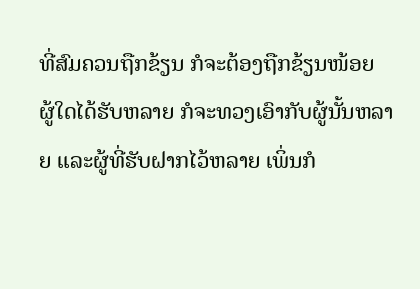ທີ່ສົມຄວນຖືກຂ້ຽນ ກໍຈະຕ້ອງຖືກຂ້ຽນໜ້ອຍ ຜູ້ໃດໄດ້ຮັບຫລາຍ ກໍຈະທວງເອົາກັບຜູ້ນັ້ນຫລາຍ ແລະຜູ້ທີ່ຮັບຝາກໄວ້ຫລາຍ ເພິ່ນກໍ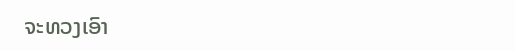ຈະທວງເອົາ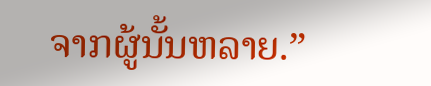ຈາກຜູ້ນັ້ນຫລາຍ.”